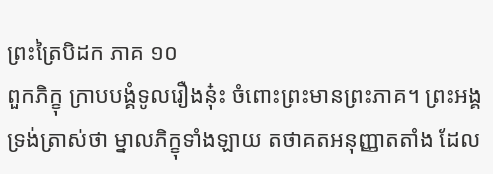ព្រះត្រៃបិដក ភាគ ១០
ពួកភិក្ខុ ក្រាបបង្គំទូលរឿងនុ៎ះ ចំពោះព្រះមានព្រះភាគ។ ព្រះអង្គ ទ្រង់ត្រាស់ថា ម្នាលភិក្ខុទាំងឡាយ តថាគតអនុញ្ញាតតាំង ដែល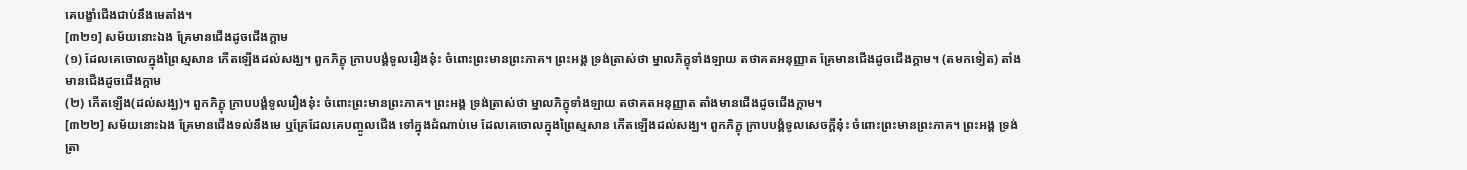គេបង្ខាំជើងជាប់នឹងមេតាំង។
[៣២១] សម័យនោះឯង គ្រែមានជើងដូចជើងក្តាម
(១) ដែលគេចោលក្នុងព្រៃស្មសាន កើតឡើងដល់សង្ឃ។ ពួកភិក្ខុ ក្រាបបង្គំទូលរឿងនុ៎ះ ចំពោះព្រះមានព្រះភាគ។ ព្រះអង្គ ទ្រង់ត្រាស់ថា ម្នាលភិក្ខុទាំងឡាយ តថាគតអនុញ្ញាត គ្រែមានជើងដូចជើងក្តាម។ (តមកទៀត) តាំងមានជើងដូចជើងក្តាម
(២) កើតឡើង(ដល់សង្ឃ)។ ពួកភិក្ខុ ក្រាបបង្គំទូលរឿងនុ៎ះ ចំពោះព្រះមានព្រះភាគ។ ព្រះអង្គ ទ្រង់ត្រាស់ថា ម្នាលភិក្ខុទាំងឡាយ តថាគតអនុញ្ញាត តាំងមានជើងដូចជើងក្តាម។
[៣២២] សម័យនោះឯង គ្រែមានជើងទល់នឹងមេ ឬគ្រែដែលគេបញ្ចូលជើង ទៅក្នុងដំណាប់មេ ដែលគេចោលក្នុងព្រៃស្មសាន កើតឡើងដល់សង្ឃ។ ពួកភិក្ខុ ក្រាបបង្គំទូលសេចក្តីនុ៎ះ ចំពោះព្រះមានព្រះភាគ។ ព្រះអង្គ ទ្រង់ត្រា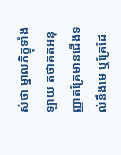ស់ថា ម្នាលភិក្ខុទាំងឡាយ តថាគតអនុញ្ញាតគ្រែមានជើងទល់នឹងមេ ឬគ្រែដែ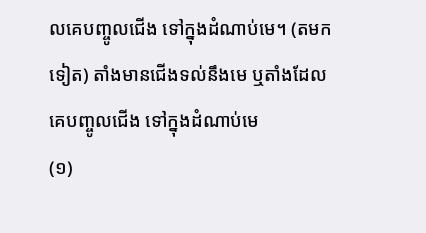លគេបញ្ចូលជើង ទៅក្នុងដំណាប់មេ។ (តមកទៀត) តាំងមានជើងទល់នឹងមេ ឬតាំងដែលគេបញ្ចូលជើង ទៅក្នុងដំណាប់មេ
(១)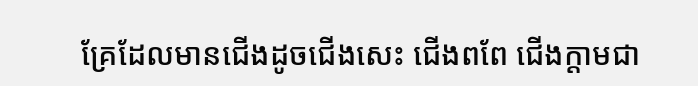គ្រែដែលមានជើងដូចជើងសេះ ជើងពពែ ជើងក្តាមជា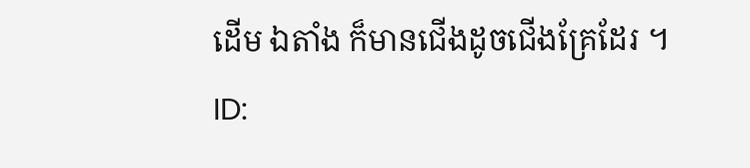ដើម ឯតាំង ក៏មានជើងដូចជើងគ្រែដែរ ។
ID: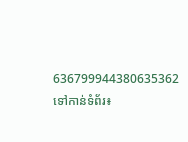636799944380635362
ទៅកាន់ទំព័រ៖